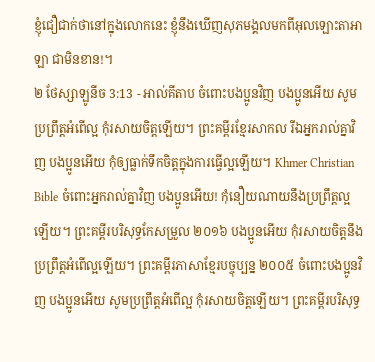ខ្ញុំជឿជាក់ថានៅក្នុងលោកនេះ ខ្ញុំនឹងឃើញសុភមង្គលមកពីអុលឡោះតាអាឡា ជាមិនខាន!។
២ ថែស្សាឡូនីច 3:13 - អាល់គីតាប ចំពោះបងប្អូនវិញ បងប្អូនអើយ សូមប្រព្រឹត្ដអំពើល្អ កុំរសាយចិត្ដឡើយ។ ព្រះគម្ពីរខ្មែរសាកល រីឯអ្នករាល់គ្នាវិញ បងប្អូនអើយ កុំឲ្យធ្លាក់ទឹកចិត្តក្នុងការធ្វើល្អឡើយ។ Khmer Christian Bible ចំពោះអ្នករាល់គ្នាវិញ បងប្អូនអើយ! កុំនឿយណាយនឹងប្រព្រឹត្ដល្អឡើយ។ ព្រះគម្ពីរបរិសុទ្ធកែសម្រួល ២០១៦ បងប្អូនអើយ កុំរសាយចិត្តនឹងប្រព្រឹត្តអំពើល្អឡើយ។ ព្រះគម្ពីរភាសាខ្មែរបច្ចុប្បន្ន ២០០៥ ចំពោះបងប្អូនវិញ បងប្អូនអើយ សូមប្រព្រឹត្តអំពើល្អ កុំរសាយចិត្តឡើយ។ ព្រះគម្ពីរបរិសុទ្ធ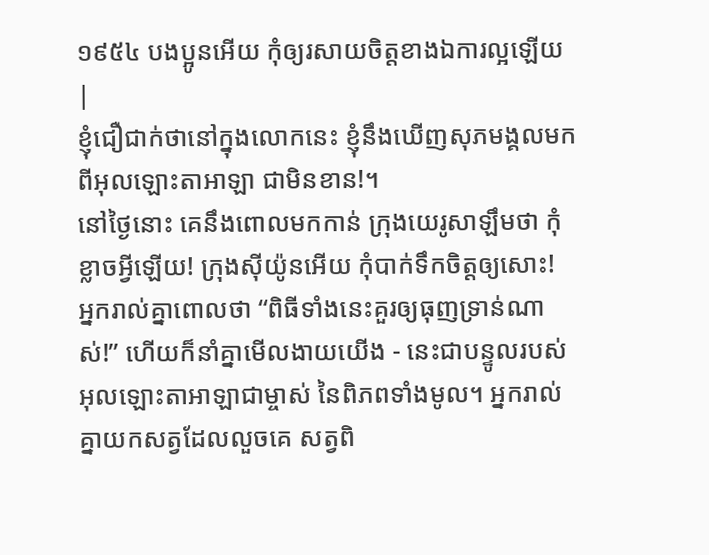១៩៥៤ បងប្អូនអើយ កុំឲ្យរសាយចិត្តខាងឯការល្អឡើយ |
ខ្ញុំជឿជាក់ថានៅក្នុងលោកនេះ ខ្ញុំនឹងឃើញសុភមង្គលមកពីអុលឡោះតាអាឡា ជាមិនខាន!។
នៅថ្ងៃនោះ គេនឹងពោលមកកាន់ ក្រុងយេរូសាឡឹមថា កុំខ្លាចអ្វីឡើយ! ក្រុងស៊ីយ៉ូនអើយ កុំបាក់ទឹកចិត្តឲ្យសោះ!
អ្នករាល់គ្នាពោលថា “ពិធីទាំងនេះគួរឲ្យធុញទ្រាន់ណាស់!” ហើយក៏នាំគ្នាមើលងាយយើង - នេះជាបន្ទូលរបស់អុលឡោះតាអាឡាជាម្ចាស់ នៃពិភពទាំងមូល។ អ្នករាល់គ្នាយកសត្វដែលលួចគេ សត្វពិ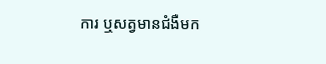ការ ឬសត្វមានជំងឺមក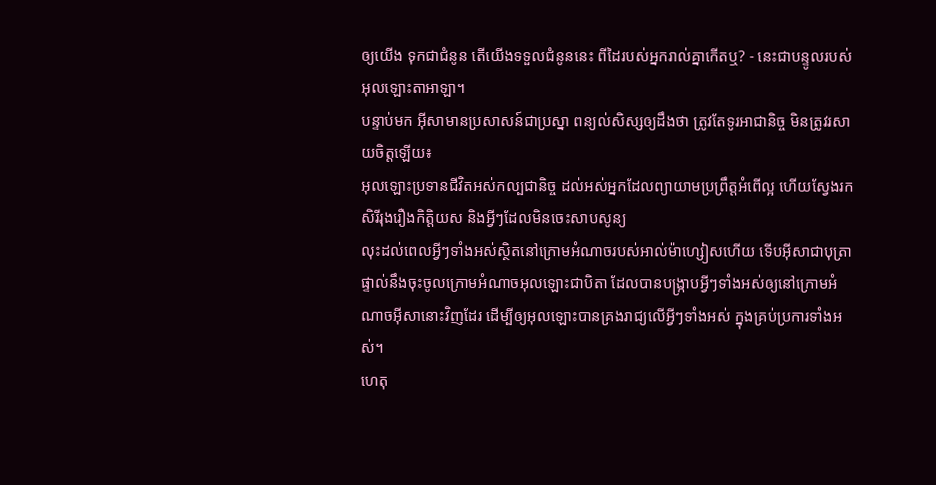ឲ្យយើង ទុកជាជំនូន តើយើងទទួលជំនូននេះ ពីដៃរបស់អ្នករាល់គ្នាកើតឬ? - នេះជាបន្ទូលរបស់អុលឡោះតាអាឡា។
បន្ទាប់មក អ៊ីសាមានប្រសាសន៍ជាប្រស្នា ពន្យល់សិស្សឲ្យដឹងថា ត្រូវតែទូរអាជានិច្ច មិនត្រូវរសាយចិត្ដឡើយ៖
អុលឡោះប្រទានជីវិតអស់កល្បជានិច្ច ដល់អស់អ្នកដែលព្យាយាមប្រព្រឹត្ដអំពើល្អ ហើយស្វែងរកសិរីរុងរឿងកិត្ដិយស និងអ្វីៗដែលមិនចេះសាបសូន្យ
លុះដល់ពេលអ្វីៗទាំងអស់ស្ថិតនៅក្រោមអំណាចរបស់អាល់ម៉ាហ្សៀសហើយ ទើបអ៊ីសាជាបុត្រាផ្ទាល់នឹងចុះចូលក្រោមអំណាចអុលឡោះជាបិតា ដែលបានបង្ក្រាបអ្វីៗទាំងអស់ឲ្យនៅក្រោមអំណាចអ៊ីសានោះវិញដែរ ដើម្បីឲ្យអុលឡោះបានគ្រងរាជ្យលើអ្វីៗទាំងអស់ ក្នុងគ្រប់ប្រការទាំងអស់។
ហេតុ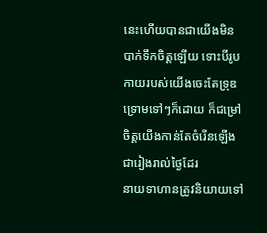នេះហើយបានជាយើងមិនបាក់ទឹកចិត្ដឡើយ ទោះបីរូបកាយរបស់យើងចេះតែទ្រុឌទ្រោមទៅៗក៏ដោយ ក៏ជម្រៅចិត្ដយើងកាន់តែចំរើនឡើងជារៀងរាល់ថ្ងៃដែរ
នាយទាហានត្រូវនិយាយទៅ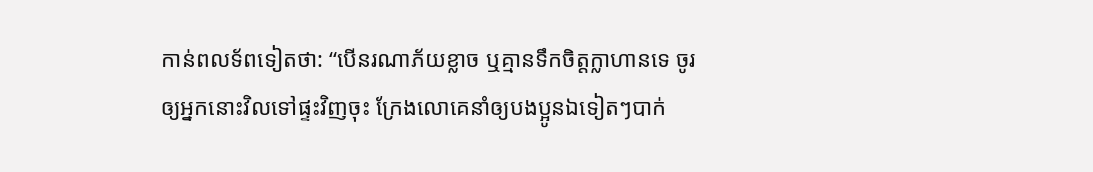កាន់ពលទ័ពទៀតថា: “បើនរណាភ័យខ្លាច ឬគ្មានទឹកចិត្តក្លាហានទេ ចូរឲ្យអ្នកនោះវិលទៅផ្ទះវិញចុះ ក្រែងលោគេនាំឲ្យបងប្អូនឯទៀតៗបាក់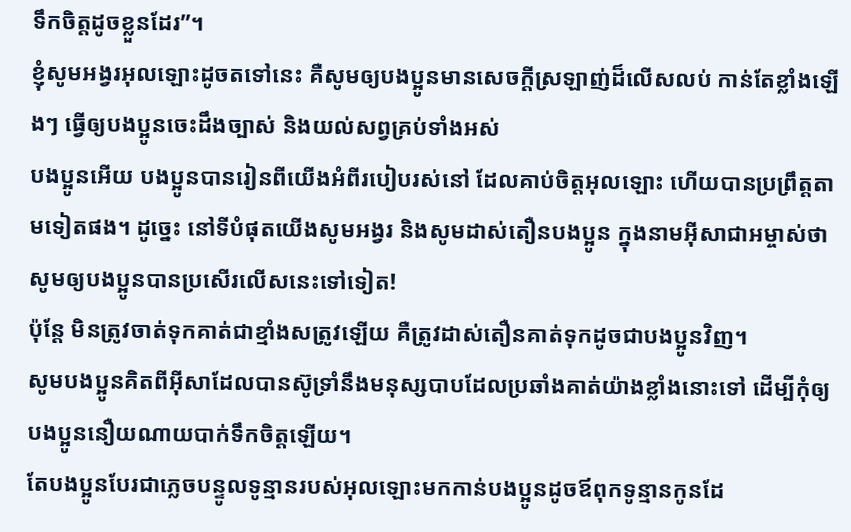ទឹកចិត្តដូចខ្លួនដែរ”។
ខ្ញុំសូមអង្វរអុលឡោះដូចតទៅនេះ គឺសូមឲ្យបងប្អូនមានសេចក្ដីស្រឡាញ់ដ៏លើសលប់ កាន់តែខ្លាំងឡើងៗ ធ្វើឲ្យបងប្អូនចេះដឹងច្បាស់ និងយល់សព្វគ្រប់ទាំងអស់
បងប្អូនអើយ បងប្អូនបានរៀនពីយើងអំពីរបៀបរស់នៅ ដែលគាប់ចិត្តអុលឡោះ ហើយបានប្រព្រឹត្ដតាមទៀតផង។ ដូច្នេះ នៅទីបំផុតយើងសូមអង្វរ និងសូមដាស់តឿនបងប្អូន ក្នុងនាមអ៊ីសាជាអម្ចាស់ថា សូមឲ្យបងប្អូនបានប្រសើរលើសនេះទៅទៀត!
ប៉ុន្ដែ មិនត្រូវចាត់ទុកគាត់ជាខ្មាំងសត្រូវឡើយ គឺត្រូវដាស់តឿនគាត់ទុកដូចជាបងប្អូនវិញ។
សូមបងប្អូនគិតពីអ៊ីសាដែលបានស៊ូទ្រាំនឹងមនុស្សបាបដែលប្រឆាំងគាត់យ៉ាងខ្លាំងនោះទៅ ដើម្បីកុំឲ្យបងប្អូននឿយណាយបាក់ទឹកចិត្ដឡើយ។
តែបងប្អូនបែរជាភ្លេចបន្ទូលទូន្មានរបស់អុលឡោះមកកាន់បងប្អូនដូចឪពុកទូន្មានកូនដែ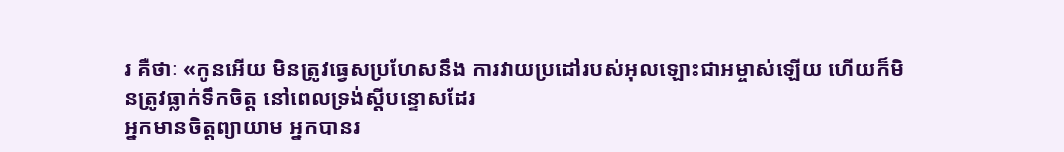រ គឺថាៈ «កូនអើយ មិនត្រូវធ្វេសប្រហែសនឹង ការវាយប្រដៅរបស់អុលឡោះជាអម្ចាស់ឡើយ ហើយក៏មិនត្រូវធ្លាក់ទឹកចិត្ដ នៅពេលទ្រង់ស្ដីបន្ទោសដែរ
អ្នកមានចិត្ដព្យាយាម អ្នកបានរ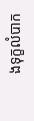ងទុក្ខលំបាក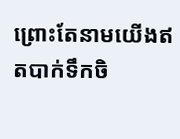ព្រោះតែនាមយើងឥតបាក់ទឹកចិ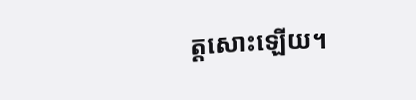ត្ដសោះឡើយ។